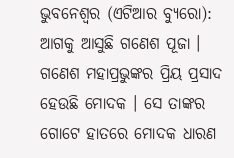ଭୁବନେଶ୍ୱର (ଏଟିଆର ବ୍ୟୁରୋ): ଆଗକୁ ଆସୁଛି ଗଣେଶ ପୂଜା । ଗଣେଶ ମହାପ୍ରଭୁଙ୍କର ପ୍ରିୟ ପ୍ରସାଦ ହେଉଛି ମୋଦକ । ସେ ତାଙ୍କର ଗୋଟେ ହାତରେ ମୋଦକ ଧାରଣ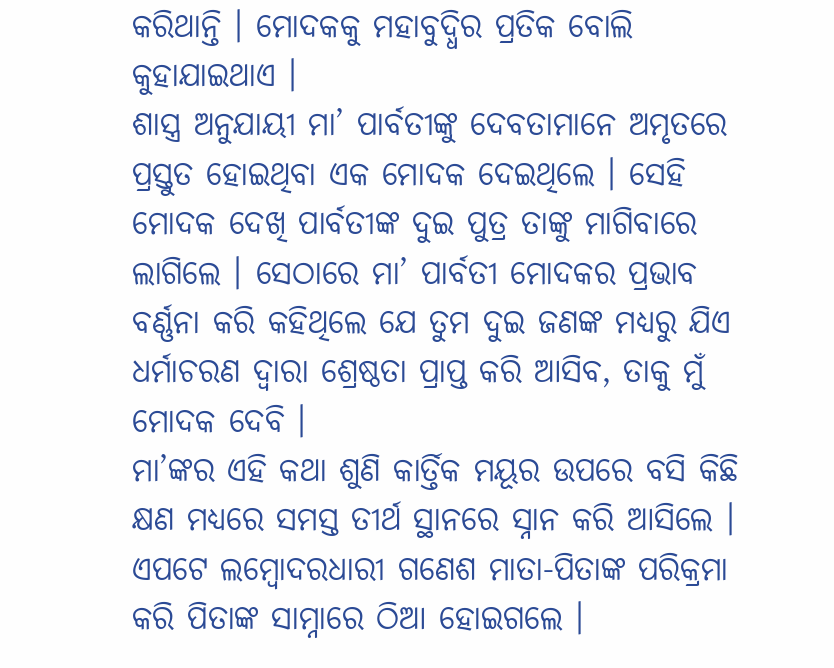କରିଥାନ୍ତି । ମୋଦକକୁ ମହାବୁଦ୍ଧିର ପ୍ରତିକ ବୋଲି କୁହାଯାଇଥାଏ ।
ଶାସ୍ତ୍ର ଅନୁଯାୟୀ ମା’ ପାର୍ବତୀଙ୍କୁ ଦେବତାମାନେ ଅମୃତରେ ପ୍ରସ୍ତୁତ ହୋଇଥିବା ଏକ ମୋଦକ ଦେଇଥିଲେ । ସେହି ମୋଦକ ଦେଖି ପାର୍ବତୀଙ୍କ ଦୁଇ ପୁତ୍ର ତାଙ୍କୁ ମାଗିବାରେ ଲାଗିଲେ । ସେଠାରେ ମା’ ପାର୍ବତୀ ମୋଦକର ପ୍ରଭାବ ବର୍ଣ୍ଣନା କରି କହିଥିଲେ ଯେ ତୁମ ଦୁଇ ଜଣଙ୍କ ମଧ୍ୟରୁ ଯିଏ ଧର୍ମାଚରଣ ଦ୍ୱାରା ଶ୍ରେଷ୍ଠତା ପ୍ରାପ୍ତ କରି ଆସିବ, ତାକୁ ମୁଁ ମୋଦକ ଦେବି ।
ମା’ଙ୍କର ଏହି କଥା ଶୁଣି କାର୍ତ୍ତିକ ମୟୂର ଉପରେ ବସି କିଛି କ୍ଷଣ ମଧ୍ୟରେ ସମସ୍ତ ତୀର୍ଥ ସ୍ଥାନରେ ସ୍ନାନ କରି ଆସିଲେ । ଏପଟେ ଲମ୍ବୋଦରଧାରୀ ଗଣେଶ ମାତା-ପିତାଙ୍କ ପରିକ୍ରମା କରି ପିତାଙ୍କ ସାମ୍ନାରେ ଠିଆ ହୋଇଗଲେ ।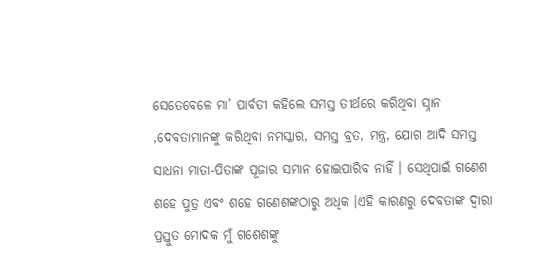ସେତେବେଳେ ମା’ ପାର୍ବତୀ କହିଲେ ସମସ୍ତ ତୀର୍ଥରେ କରିଥିବା ସ୍ନାନ ,ଦେବତାମାନଙ୍କୁ କରିଥିବା ନମସ୍କାର, ସମସ୍ତ ବ୍ରତ, ମନ୍ତ୍ର, ଯୋଗ ଆଦି ସମସ୍ତ ସାଧନା ମାତା-ପିତାଙ୍କ ପୂଜାର ସମାନ ହୋଇପାରିବ ନାହିଁ । ସେଥିପାଇଁ ଗଣେଶ ଶହେ ପୁତ୍ର ଏବଂ ଶହେ ଗଣେଶଙ୍କଠାରୁ ଅଧିକ ।ଏହି କାରଣରୁ ଦେବତାଙ୍କ ଦ୍ୱାରା ପ୍ରସ୍ତୁତ ମୋଦକ ମୁଁ ଗଶେଶଙ୍କୁ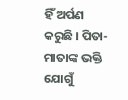ହିଁ ଅର୍ପଣ କରୁଛି । ପିତା-ମାତାଙ୍କ ଭକ୍ତି ଯୋଗୁଁ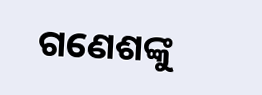ଗଣେଶଙ୍କୁ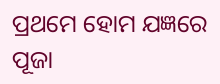ପ୍ରଥମେ ହୋମ ଯଜ୍ଞରେ ପୂଜା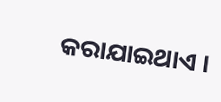କରାଯାଇଥାଏ ।